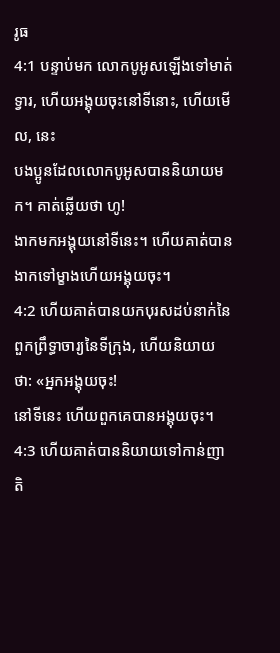រូធ
4:1 បន្ទាប់មក លោកបូអូសឡើងទៅមាត់ទ្វារ, ហើយអង្គុយចុះនៅទីនោះ, ហើយមើល, នេះ
បងប្អូនដែលលោកបូអូសបាននិយាយមក។ គាត់ឆ្លើយថា ហូ!
ងាកមកអង្គុយនៅទីនេះ។ ហើយគាត់បានងាកទៅម្ខាងហើយអង្គុយចុះ។
4:2 ហើយគាត់បានយកបុរសដប់នាក់នៃពួកព្រឹទ្ធាចារ្យនៃទីក្រុង, ហើយនិយាយថា: «អ្នកអង្គុយចុះ!
នៅទីនេះ ហើយពួកគេបានអង្គុយចុះ។
4:3 ហើយគាត់បាននិយាយទៅកាន់ញាតិ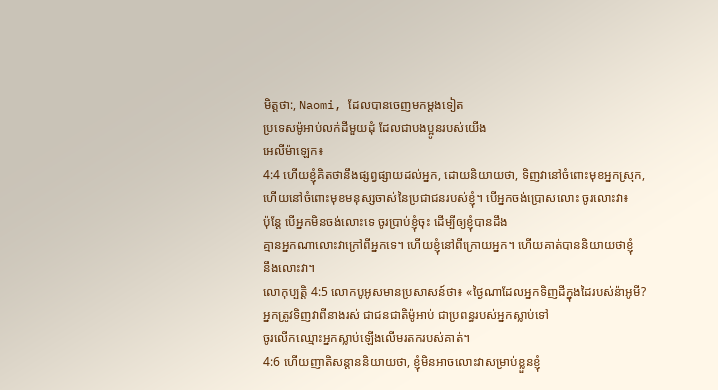មិត្តថា:, Naomi, ដែលបានចេញមកម្តងទៀត
ប្រទេសម៉ូអាប់លក់ដីមួយដុំ ដែលជាបងប្អូនរបស់យើង
អេលីម៉ាឡេក៖
4:4 ហើយខ្ញុំគិតថានឹងផ្សព្វផ្សាយដល់អ្នក, ដោយនិយាយថា, ទិញវានៅចំពោះមុខអ្នកស្រុក,
ហើយនៅចំពោះមុខមនុស្សចាស់នៃប្រជាជនរបស់ខ្ញុំ។ បើអ្នកចង់ប្រោសលោះ ចូរលោះវា៖
ប៉ុន្តែ បើអ្នកមិនចង់លោះទេ ចូរប្រាប់ខ្ញុំចុះ ដើម្បីឲ្យខ្ញុំបានដឹង
គ្មានអ្នកណាលោះវាក្រៅពីអ្នកទេ។ ហើយខ្ញុំនៅពីក្រោយអ្នក។ ហើយគាត់បាននិយាយថាខ្ញុំ
នឹងលោះវា។
លោកុប្បត្តិ 4:5 លោកបូអូសមានប្រសាសន៍ថា៖ «ថ្ងៃណាដែលអ្នកទិញដីក្នុងដៃរបស់ន៉ាអូមី?
អ្នកត្រូវទិញវាពីនាងរស់ ជាជនជាតិម៉ូអាប់ ជាប្រពន្ធរបស់អ្នកស្លាប់ទៅ
ចូរលើកឈ្មោះអ្នកស្លាប់ឡើងលើមរតករបស់គាត់។
4:6 ហើយញាតិសន្តាននិយាយថា, ខ្ញុំមិនអាចលោះវាសម្រាប់ខ្លួនខ្ញុំ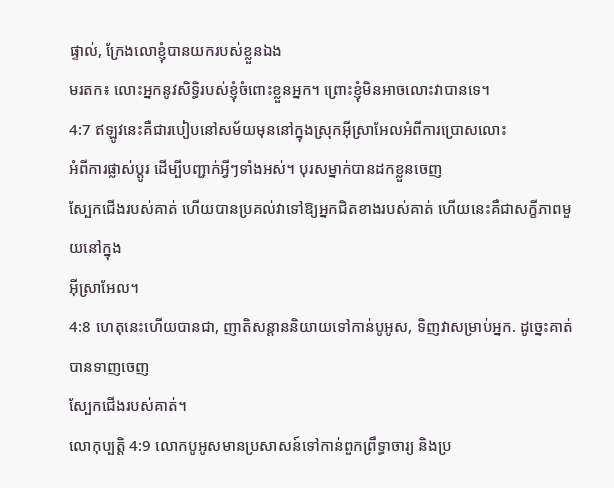ផ្ទាល់, ក្រែងលោខ្ញុំបានយករបស់ខ្លួនឯង
មរតក៖ លោះអ្នកនូវសិទ្ធិរបស់ខ្ញុំចំពោះខ្លួនអ្នក។ ព្រោះខ្ញុំមិនអាចលោះវាបានទេ។
4:7 ឥឡូវនេះគឺជារបៀបនៅសម័យមុននៅក្នុងស្រុកអ៊ីស្រាអែលអំពីការប្រោសលោះ
អំពីការផ្លាស់ប្តូរ ដើម្បីបញ្ជាក់អ្វីៗទាំងអស់។ បុរសម្នាក់បានដកខ្លួនចេញ
ស្បែកជើងរបស់គាត់ ហើយបានប្រគល់វាទៅឱ្យអ្នកជិតខាងរបស់គាត់ ហើយនេះគឺជាសក្ខីភាពមួយនៅក្នុង
អ៊ីស្រាអែល។
4:8 ហេតុនេះហើយបានជា, ញាតិសន្តាននិយាយទៅកាន់បូអូស, ទិញវាសម្រាប់អ្នក. ដូច្នេះគាត់បានទាញចេញ
ស្បែកជើងរបស់គាត់។
លោកុប្បត្តិ 4:9 លោកបូអូសមានប្រសាសន៍ទៅកាន់ពួកព្រឹទ្ធាចារ្យ និងប្រ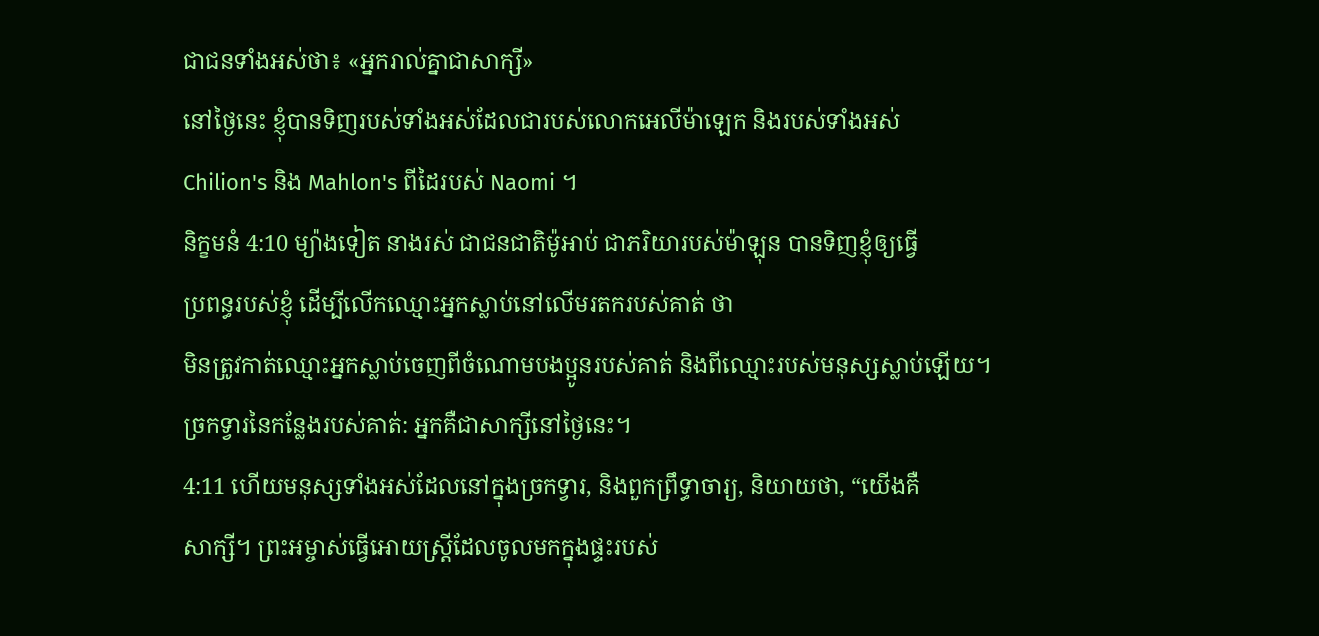ជាជនទាំងអស់ថា៖ «អ្នករាល់គ្នាជាសាក្សី»
នៅថ្ងៃនេះ ខ្ញុំបានទិញរបស់ទាំងអស់ដែលជារបស់លោកអេលីម៉ាឡេក និងរបស់ទាំងអស់
Chilion's និង Mahlon's ពីដៃរបស់ Naomi ។
និក្ខមនំ 4:10 ម្យ៉ាងទៀត នាងរស់ ជាជនជាតិម៉ូអាប់ ជាភរិយារបស់ម៉ាឡុន បានទិញខ្ញុំឲ្យធ្វើ
ប្រពន្ធរបស់ខ្ញុំ ដើម្បីលើកឈ្មោះអ្នកស្លាប់នៅលើមរតករបស់គាត់ ថា
មិនត្រូវកាត់ឈ្មោះអ្នកស្លាប់ចេញពីចំណោមបងប្អូនរបស់គាត់ និងពីឈ្មោះរបស់មនុស្សស្លាប់ឡើយ។
ច្រកទ្វារនៃកន្លែងរបស់គាត់: អ្នកគឺជាសាក្សីនៅថ្ងៃនេះ។
4:11 ហើយមនុស្សទាំងអស់ដែលនៅក្នុងច្រកទ្វារ, និងពួកព្រឹទ្ធាចារ្យ, និយាយថា, “យើងគឺ
សាក្សី។ ព្រះអម្ចាស់ធ្វើអោយស្ត្រីដែលចូលមកក្នុងផ្ទះរបស់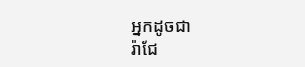អ្នកដូចជា
រ៉ាជែ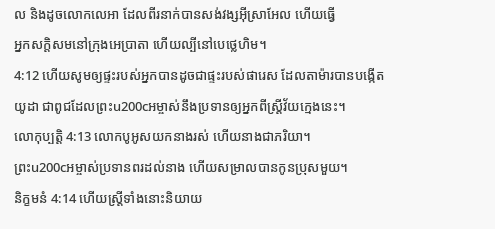ល និងដូចលោកលេអា ដែលពីរនាក់បានសង់វង្សអ៊ីស្រាអែល ហើយធ្វើ
អ្នកសក្តិសមនៅក្រុងអេប្រាតា ហើយល្បីនៅបេថ្លេហិម។
4:12 ហើយសូមឲ្យផ្ទះរបស់អ្នកបានដូចជាផ្ទះរបស់ផារេស ដែលតាម៉ារបានបង្កើត
យូដា ជាពូជដែលព្រះu200cអម្ចាស់នឹងប្រទានឲ្យអ្នកពីស្ត្រីវ័យក្មេងនេះ។
លោកុប្បត្តិ 4:13 លោកបូអូសយកនាងរស់ ហើយនាងជាភរិយា។
ព្រះu200cអម្ចាស់ប្រទានពរដល់នាង ហើយសម្រាលបានកូនប្រុសមួយ។
និក្ខមនំ 4:14 ហើយស្ត្រីទាំងនោះនិយាយ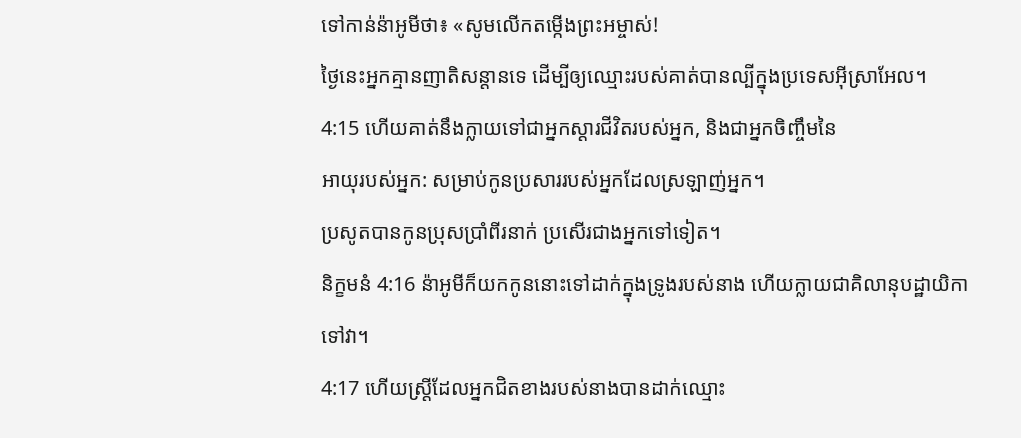ទៅកាន់ន៉ាអូមីថា៖ «សូមលើកតម្កើងព្រះអម្ចាស់!
ថ្ងៃនេះអ្នកគ្មានញាតិសន្តានទេ ដើម្បីឲ្យឈ្មោះរបស់គាត់បានល្បីក្នុងប្រទេសអ៊ីស្រាអែល។
4:15 ហើយគាត់នឹងក្លាយទៅជាអ្នកស្ដារជីវិតរបស់អ្នក, និងជាអ្នកចិញ្ចឹមនៃ
អាយុរបស់អ្នក: សម្រាប់កូនប្រសាររបស់អ្នកដែលស្រឡាញ់អ្នក។
ប្រសូតបានកូនប្រុសប្រាំពីរនាក់ ប្រសើរជាងអ្នកទៅទៀត។
និក្ខមនំ 4:16 ន៉ាអូមីក៏យកកូននោះទៅដាក់ក្នុងទ្រូងរបស់នាង ហើយក្លាយជាគិលានុបដ្ឋាយិកា
ទៅវា។
4:17 ហើយស្ត្រីដែលអ្នកជិតខាងរបស់នាងបានដាក់ឈ្មោះ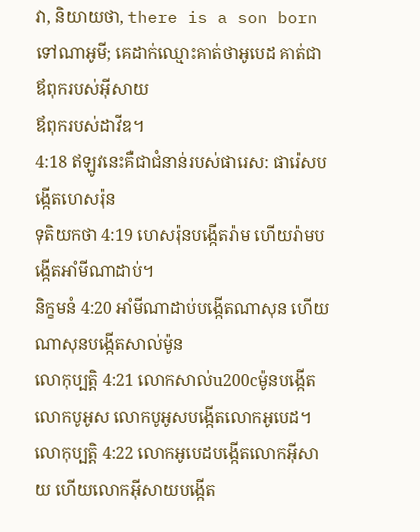វា, និយាយថា, there is a son born
ទៅណាអូមី; គេដាក់ឈ្មោះគាត់ថាអូបេដ គាត់ជាឪពុករបស់អ៊ីសាយ
ឪពុករបស់ដាវីឌ។
4:18 ឥឡូវនេះគឺជាជំនាន់របស់ផារេស: ផារ៉េសបង្កើតហេសរ៉ុន
ទុតិយកថា 4:19 ហេសរ៉ុនបង្កើតរ៉ាម ហើយរ៉ាមបង្កើតអាំមីណាដាប់។
និក្ខមនំ 4:20 អាំមីណាដាប់បង្កើតណាសុន ហើយណាសុនបង្កើតសាល់ម៉ូន
លោកុប្បត្តិ 4:21 លោកសាល់u200cម៉ូនបង្កើតលោកបូអូស លោកបូអូសបង្កើតលោកអូបេដ។
លោកុប្បត្តិ 4:22 លោកអូបេដបង្កើតលោកអ៊ីសាយ ហើយលោកអ៊ីសាយបង្កើត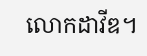លោកដាវីឌ។